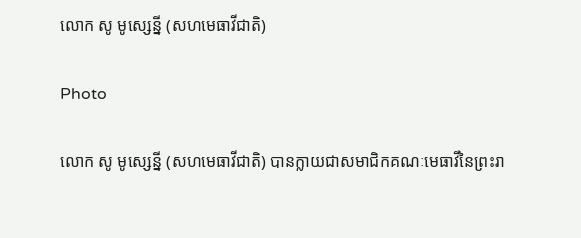លោក សូ មូស្សេន្នី (សហមេធាវីជាតិ)

Photo

លោក សូ មូស្សេន្នី (សហមេធាវីជាតិ) បានក្លាយជាសមាជិកគណៈមេធាវីនៃព្រះរា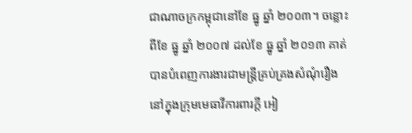ជាណាចក្រកម្ពុជានៅខែ ធ្នូ ឆ្នាំ ២០០៣។ ចន្លោះពីខែ ធ្នូ ឆ្នាំ ២០០៧ ដល់ខែ ធ្នូ ឆ្នាំ ២០១៣ គាត់បានបំពេញការងារជាមន្រ្តីគ្រប់គ្រងសំណុំរឿងនៅក្នុងក្រុមមេធាវីការពារក្តី អៀ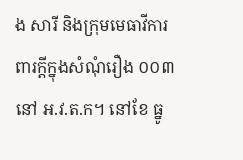ង សារី និងក្រុមមេធាវីការពារក្តីក្នុងសំណុំរឿង ០០៣ នៅ អ.វ.ត.ក។ នៅខែ ធ្នូ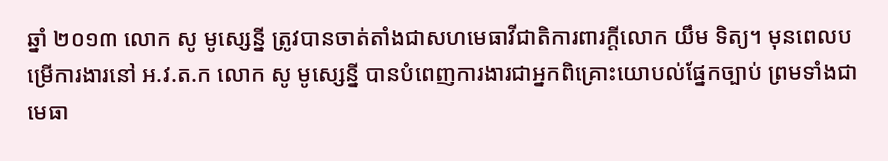ឆ្នាំ ២០១៣ លោក សូ មូស្សេន្នី ត្រូវបានចាត់តាំងជាសហមេធាវីជាតិការពារក្តីលោក យឹម ទិត្យ។ មុនពេលបម្រើការងារនៅ អ.វ.ត.ក លោក សូ មូស្សេន្នី បានបំពេញការងារជាអ្នកពិគ្រោះយោបល់ផ្នែកច្បាប់ ព្រមទាំងជាមេធា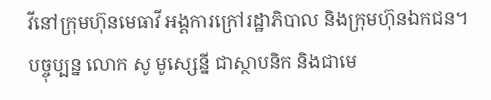វីនៅក្រុមហ៊ុនមេធាវី អង្គការក្រៅរដ្ឋាភិបាល និងក្រុមហ៊ុនឯកជន។ បច្ចុប្បន្ន លោក សូ មូស្សេន្នី ជាស្ថាបនិក និងជាមេ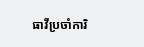ធាវីប្រចាំការិ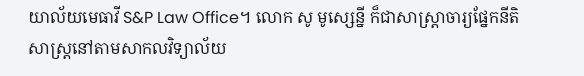យាល័យមេធាវី S&P Law Office។ លោក សូ មូស្សេន្នី ក៏ជាសាស្រ្តាចារ្យផ្នែកនីតិសាស្រ្តនៅតាមសាកលវិទ្យាល័យ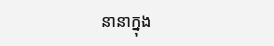នានាក្នុង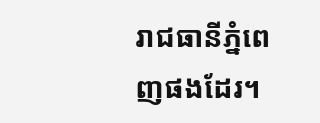រាជធានីភ្នំពេញផងដែរ។